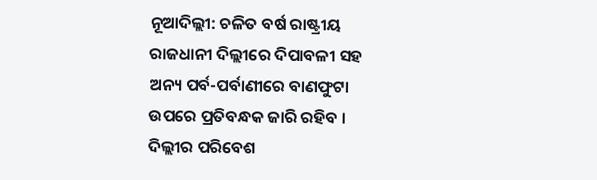ନୂଆଦିଲ୍ଲୀ: ଚଳିତ ବର୍ଷ ରାଷ୍ଟ୍ରୀୟ ରାଜଧାନୀ ଦିଲ୍ଲୀରେ ଦିପାବଳୀ ସହ ଅନ୍ୟ ପର୍ବ-ପର୍ବାଣୀରେ ବାଣଫୁଟା ଉପରେ ପ୍ରତିବନ୍ଧକ ଜାରି ରହିବ । ଦିଲ୍ଲୀର ପରିବେଶ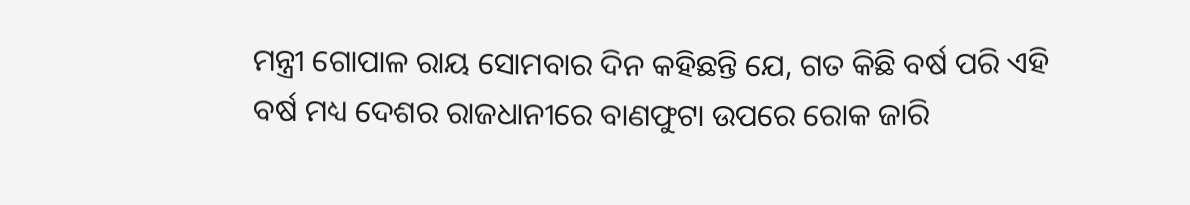ମନ୍ତ୍ରୀ ଗୋପାଳ ରାୟ ସୋମବାର ଦିନ କହିଛନ୍ତି ଯେ, ଗତ କିଛି ବର୍ଷ ପରି ଏହି ବର୍ଷ ମଧ୍ୟ ଦେଶର ରାଜଧାନୀରେ ବାଣଫୁଟା ଉପରେ ରୋକ ଜାରି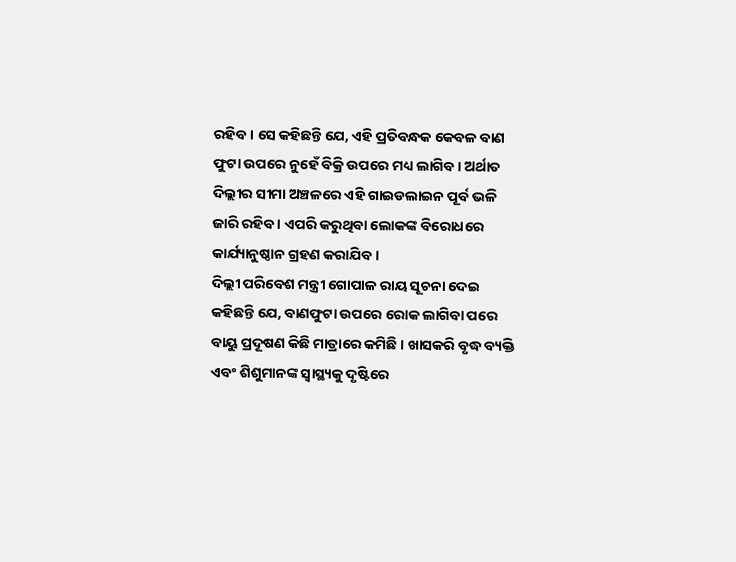ରହିବ । ସେ କହିଛନ୍ତି ଯେ, ଏହି ପ୍ରତିବନ୍ଧକ କେବଳ ବାଣ ଫୁଟା ଉପରେ ନୁହେଁ ବିକ୍ରି ଉପରେ ମଧ୍ୟ ଲାଗିବ । ଅର୍ଥାତ ଦିଲ୍ଲୀର ସୀମା ଅଞ୍ଚଳରେ ଏହି ଗାଇଡଲାଇନ ପୂର୍ବ ଭଳି ଜାରି ରହିବ । ଏପରି କରୁଥିବା ଲୋକଙ୍କ ବିରୋଧରେ କାର୍ଯ୍ୟାନୁଷ୍ଠାନ ଗ୍ରହଣ କରାଯିବ ।
ଦିଲ୍ଲୀ ପରିବେଶ ମନ୍ତ୍ରୀ ଗୋପାଳ ରାୟ ସୂଚନା ଦେଇ କହିଛନ୍ତି ଯେ, ବାଣଫୁଟା ଉପରେ ରୋକ ଲାଗିବା ପରେ ବାୟୁ ପ୍ରଦୂଷଣ କିଛି ମାତ୍ରାରେ କମିଛି । ଖାସକରି ବୃଦ୍ଧ ବ୍ୟକ୍ତି ଏବଂ ଶିଶୁମାନଙ୍କ ସ୍ୱାସ୍ଥ୍ୟକୁ ଦୃଷ୍ଟିରେ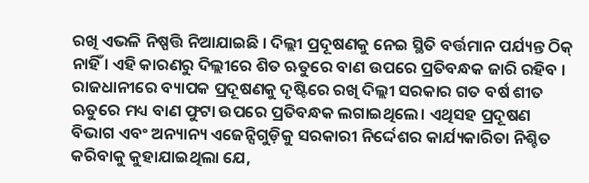ରଖି ଏଭଳି ନିଷ୍ପତ୍ତି ନିଆଯାଇଛି । ଦିଲ୍ଲୀ ପ୍ରଦୂଷଣକୁ ନେଇ ସ୍ଥିତି ବର୍ତ୍ତମାନ ପର୍ଯ୍ୟନ୍ତ ଠିକ୍ ନାହିଁ । ଏହି କାରଣରୁ ଦିଲ୍ଲୀରେ ଶିତ ଋତୁରେ ବାଣ ଉପରେ ପ୍ରତିବନ୍ଧକ ଜାରି ରହିବ ।
ରାଜଧାନୀରେ ବ୍ୟାପକ ପ୍ରଦୂଷଣକୁ ଦୃଷ୍ଟିରେ ରଖି ଦିଲ୍ଲୀ ସରକାର ଗତ ବର୍ଷ ଶୀତ ଋତୁରେ ମଧ୍ୟ ବାଣ ଫୁଟା ଉପରେ ପ୍ରତିବନ୍ଧକ ଲଗାଇଥିଲେ। ଏଥିସହ ପ୍ରଦୂଷଣ ବିଭାଗ ଏବଂ ଅନ୍ୟାନ୍ୟ ଏଜେନ୍ସିଗୁଡ଼ିକୁ ସରକାରୀ ନିର୍ଦ୍ଦେଶର କାର୍ଯ୍ୟକାରିତା ନିଶ୍ଚିତ କରିବାକୁ କୁହାଯାଇଥିଲା ଯେ,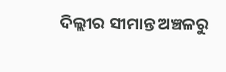ଦିଲ୍ଲୀର ସୀମାନ୍ତ ଅଞ୍ଚଳରୁ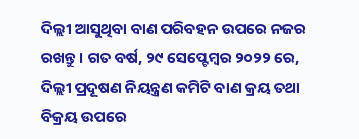ଦିଲ୍ଲୀ ଆସୁଥିବା ବାଣ ପରିବହନ ଉପରେ ନଜର ରଖନ୍ତୁ। ଗତ ବର୍ଷ, ୨୯ ସେପ୍ଟେମ୍ବର ୨୦୨୨ ରେ, ଦିଲ୍ଲୀ ପ୍ରଦୂଷଣ ନିୟନ୍ତ୍ରଣ କମିଟି ବାଣ କ୍ରୟ ତଥା ବିକ୍ରୟ ଉପରେ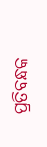ପ୍ରତିବନ୍ଧକ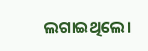ଲଗାଇଥିଲେ।